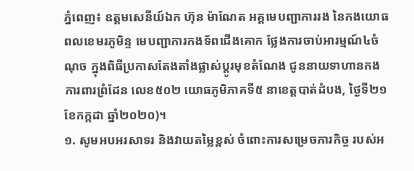ភ្នំពេញ៖ ឧត្តមសេនីយ៍ឯក ហ៊ុន ម៉ាណែត អគ្គមេបញ្ជាការរង នៃកងយោធពលខេមរភូមិន្ទ មេបញ្ជាការកងទ័ពជើងគោក ថ្លែងការចាប់អារម្មណ៍៤ចំណុច ក្នុងពិធីប្រកាសតែងតាំងផ្លាស់ប្តូរមុខតំណែង ជូននាយទាហានកងការពារព្រំដែន លេខ៥០២ យោធភូមិភាគទី៥ នាខេត្តបាត់ដំបង, ថ្ងៃទី២១ ខែកក្កដា ឆ្នាំ២០២០)។
១. សូមអបអរសាទរ និងវាយតម្លៃខ្ពស់ ចំពោះការសម្រេចភារកិច្ច របស់អ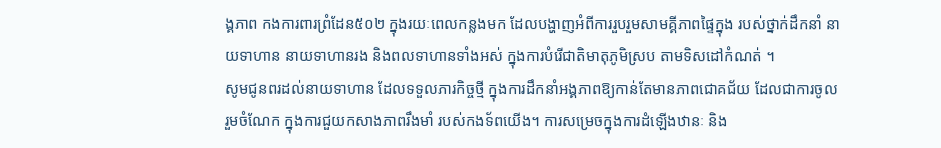ង្គភាព កងការពារព្រំដែន៥០២ ក្នុងរយៈពេលកន្លងមក ដែលបង្ហាញអំពីការរួបរួមសាមគ្គីភាពផ្ទៃក្នុង របស់ថ្នាក់ដឹកនាំ នាយទាហាន នាយទាហានរង និងពលទាហានទាំងអស់ ក្នុងការបំរើជាតិមាតុភូមិស្រប តាមទិសដៅកំណត់ ។
សូមជូនពរដល់នាយទាហាន ដែលទទួលភារកិច្ចថ្មី ក្នុងការដឹកនាំអង្គភាពឱ្យកាន់តែមានភាពជោគជ័យ ដែលជាការចូលរួមចំណែក ក្នុងការជួយកសាងភាពរឹងមាំ របស់កងទ័ពយើង។ ការសម្រេចក្នុងការដំឡើងឋានៈ និង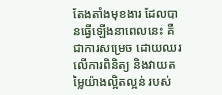តែងតាំងមុខងារ ដែលបានធ្វើឡើងនាពេលនេះ គឺ ជាការសម្រេច ដោយឈរ លើការពិនិត្យ និងវាយតម្លៃយ៉ាងល្អិតល្អន់ របស់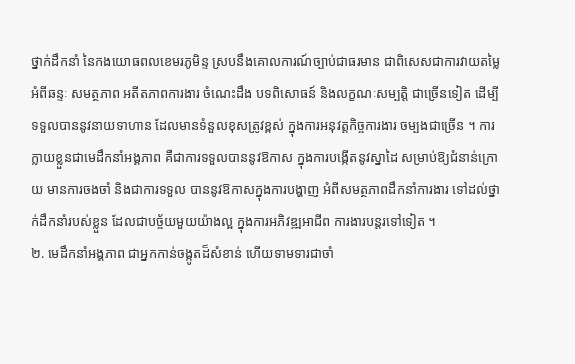ថ្នាក់ដឹកនាំ នៃកងយោធពលខេមរភូមិន្ទ ស្របនឹងគោលការណ៍ច្បាប់ជាធរមាន ជាពិសេសជាការវាយតម្លៃអំពីឆន្ទៈ សមត្ថភាព អតីតភាពការងារ ចំណេះដឹង បទពិសោធន៍ និងលក្ខណៈសម្បត្តិ ជាច្រើនទៀត ដើម្បីទទួលបាននូវនាយទាហាន ដែលមានទំនួលខុសត្រូវខ្ពស់ ក្នុងការអនុវត្តកិច្ចការងារ ចម្បងជាច្រើន ។ ការក្លាយខ្លួនជាមេដឹកនាំអង្គភាព គឺជាការទទួលបាននូវឱកាស ក្នុងការបង្កើតនូវស្នាដៃ សម្រាប់ឱ្យជំនាន់ក្រោយ មានការចងចាំ និងជាការទទួល បាននូវឱកាសក្នុងការបង្ហាញ អំពីសមត្ថភាពដឹកនាំការងារ ទៅដល់ថ្នាក់ដឹកនាំរបស់ខ្លួន ដែលជាបច្ច័យមួយយ៉ាងល្អ ក្នុងការអភិវឌ្ឍអាជីព ការងារបន្តរទៅទៀត ។
២. មេដឹកនាំអង្គភាព ជាអ្នកកាន់ចង្កូតដ៏សំខាន់ ហើយទាមទារជាចាំ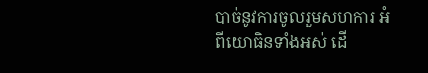បាច់នូវការចូលរួមសហការ អំពីយោធិនទាំងអស់ ដើ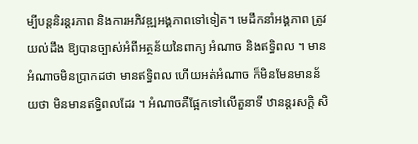ម្បីបន្តនិរន្តរភាព និងការអភិវឌ្ឍអង្គភាពទៅទៀត។ មេដឹកនាំអង្គភាព ត្រូវយល់ដឹង ឱ្យបានច្បាស់អំពីអត្ថន័យនៃពាក្យ អំណាច និងឥទ្ធិពល ។ មានអំណាចមិនប្រាកដថា មានឥទ្ធិពល ហើយអត់អំណាច ក៏មិនមែនមានន័យថា មិនមានឥទ្ធិពលដែរ ។ អំណាចគឺផ្អែកទៅលើតួនាទី ឋានន្តរសក្តិ សិ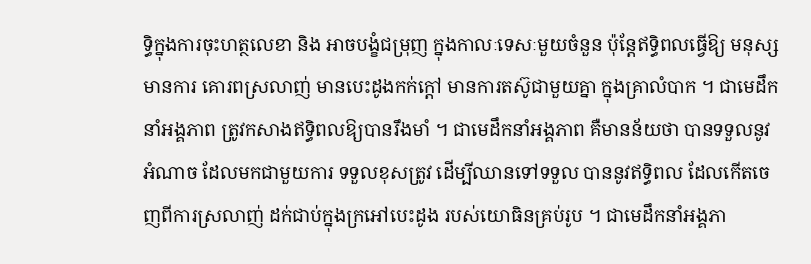ទ្ធិក្នុងការចុះហត្ថលេខា និង អាចបង្ខំជម្រុញ ក្នុងកាលៈទេសៈមួយចំនួន ប៉ុន្តែឥទ្ធិពលធ្វើឱ្យ មនុស្សមានការ គោរពស្រលាញ់ មានបេះដូងកក់ក្តៅ មានការតស៊ូជាមួយគ្នា ក្នុងគ្រាលំបាក ។ ជាមេដឹកនាំអង្គភាព ត្រូវកសាងឥទ្ធិពលឱ្យបានរឹងមាំ ។ ជាមេដឹកនាំអង្គភាព គឺមានន័យថា បានទទួលនូវអំណាច ដែលមកជាមួយការ ទទួលខុសត្រូវ ដើម្បីឈានទៅទទួល បាននូវឥទ្ធិពល ដែលកើតចេញពីការស្រលាញ់ ដក់ជាប់ក្នុងក្រអៅបេះដូង របស់យោធិនគ្រប់រូប ។ ជាមេដឹកនាំអង្គភា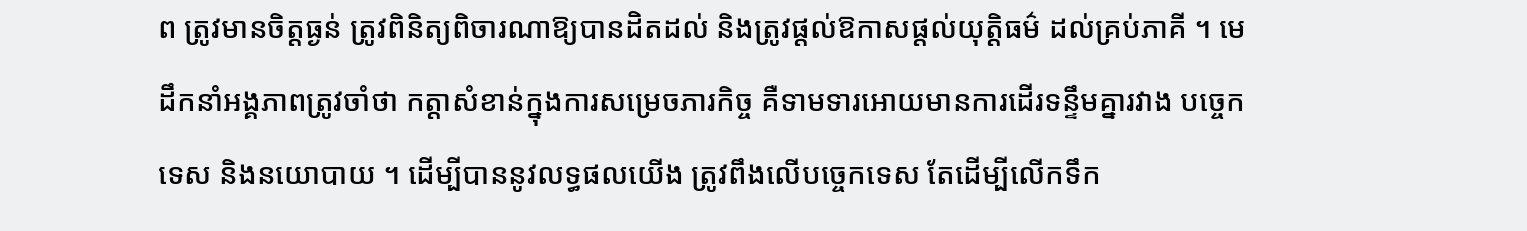ព ត្រូវមានចិត្តធ្ងន់ ត្រូវពិនិត្យពិចារណាឱ្យបានដិតដល់ និងត្រូវផ្តល់ឱកាសផ្តល់យុត្តិធម៌ ដល់គ្រប់ភាគី ។ មេដឹកនាំអង្គភាពត្រូវចាំថា កត្តាសំខាន់ក្នុងការសម្រេចភារកិច្ច គឺទាមទារអោយមានការដើរទន្ទឹមគ្នារវាង បច្ចេកទេស និងនយោបាយ ។ ដើម្បីបាននូវលទ្ធផលយើង ត្រូវពឹងលើបច្ចេកទេស តែដើម្បីលើកទឹក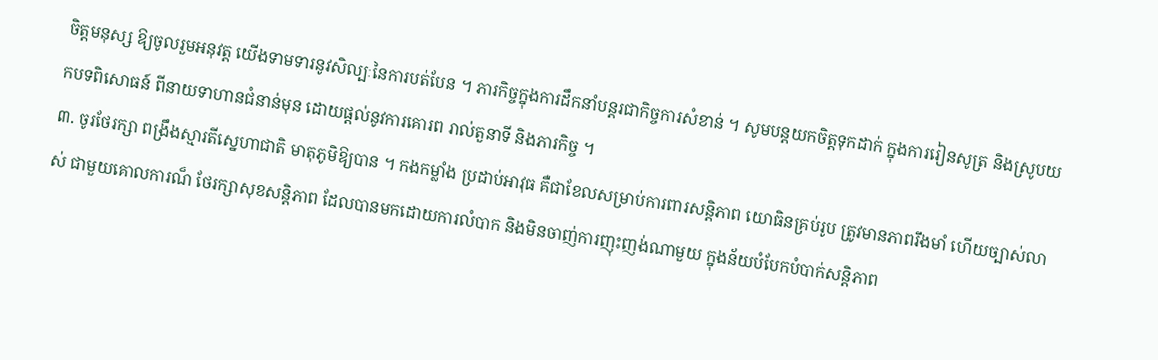ចិត្តមនុស្ស ឱ្យចូលរួមអនុវត្ត យើងទាមទារនូវសិល្បៈនៃការបត់បែន ។ ភារកិច្ចក្នុងការដឹកនាំបន្តរជាកិច្ចការសំខាន់ ។ សូមបន្តយកចិត្តទុកដាក់ ក្នុងការរៀនសូត្រ និងស្រូបយកបទពិសោធន៍ ពីនាយទាហានជំនាន់មុន ដោយផ្តល់នូវការគោរព រាល់តួនាទី និងភារកិច្ច ។
៣. ចូរថែរក្សា ពង្រឹងស្មារតីស្នេហាជាតិ មាតុភូមិឱ្យបាន ។ កងកម្លាំង ប្រដាប់អាវុធ គឺជាខែលសម្រាប់ការពារសន្តិភាព យោធិនគ្រប់រូប ត្រូវមានភាពរឹងមាំ ហើយច្បាស់លាស់ ជាមួយគោលការណ៏ ថែរក្សាសុខសន្តិភាព ដែលបានមកដោយការលំបាក និងមិនចាញ់ការញុះញង់ណាមួយ ក្នុងន័យបំបែកបំបាក់សន្តិភាព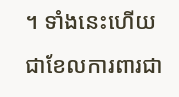។ ទាំងនេះហើយជាខែលការពារជា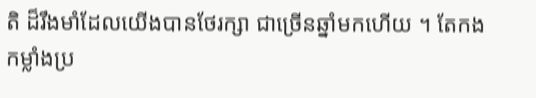តិ ដ៏រឹងមាំដែលយើងបានថែរក្សា ជាច្រើនឆ្នាំមកហើយ ។ តែកងកម្លាំងប្រ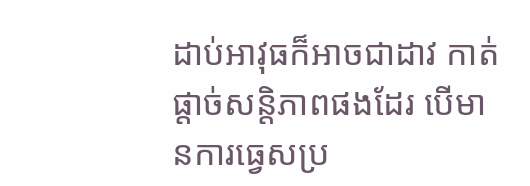ដាប់អាវុធក៏អាចជាដាវ កាត់ផ្តាច់សន្តិភាពផងដែរ បើមានការធ្វេសប្រ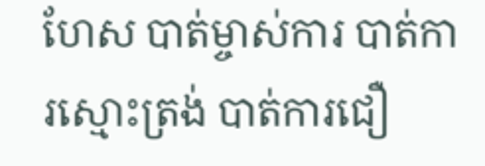ហែស បាត់ម្ចាស់ការ បាត់ការស្មោះត្រង់ បាត់ការជឿ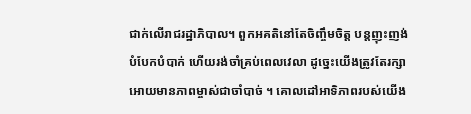ជាក់លើរាជរដ្ឋាភិបាល។ ពួកអគតិនៅតែចិញ្ចឹមចិត្ត បន្តញុះញង់ បំបែកបំបាក់ ហើយរង់ចាំគ្រប់ពេលវេលា ដូចេ្នះយើងត្រូវតែរក្សា អោយមានភាពម្ចាស់ជាចាំបាច់ ។ គោលដៅអាទិភាពរបស់យើង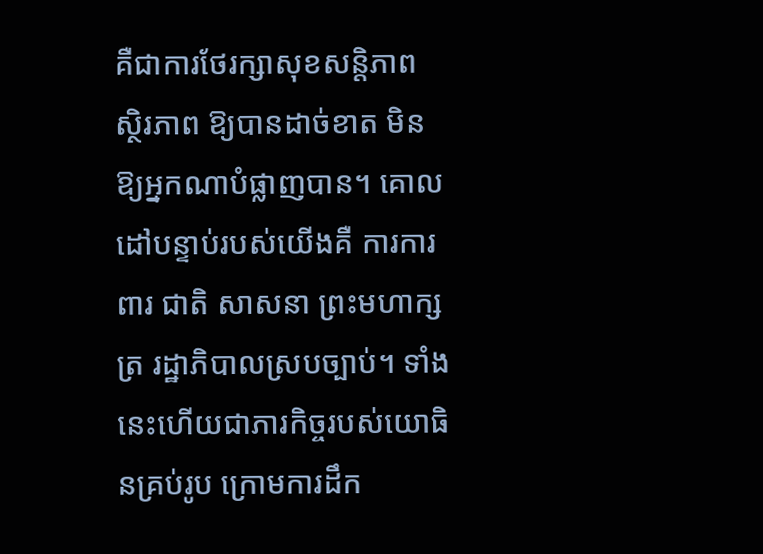គឺជាការថែរក្សាសុខសន្តិភាព ស្ថិរភាព ឱ្យបានដាច់ខាត មិនឱ្យអ្នកណាបំផ្លាញបាន។ គោលដៅបន្ទាប់របស់យើងគឺ ការការពារ ជាតិ សាសនា ព្រះមហាក្សត្រ រដ្ឋាភិបាលស្របច្បាប់។ ទាំងនេះហើយជាភារកិច្ចរបស់យោធិនគ្រប់រូប ក្រោមការដឹក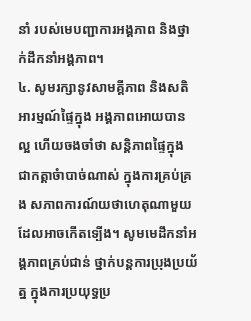នាំ របស់មេបញ្ជាការអង្គភាព និងថ្នាក់ដឹកនាំអង្គភាព។
៤. សូមរក្សានូវសាមគ្គីភាព និងសតិអារម្មណ៍ផ្ទៃក្នុង អង្គភាពអោយបានល្អ ហើយចងចាំថា សន្តិភាពផ្ទៃក្នុង ជាកត្តាចំាបាច់ណាស់ ក្នុងការគ្រប់គ្រង សភាពការណ៍យថាហេតុណាមួយ ដែលអាចកើតទ្បើង។ សូមមេដឹកនាំអង្គភាពគ្រប់ជាន់ ថ្នាក់បន្តការប្រុងប្រយ័ត្ន ក្នុងការប្រយុទ្ធប្រ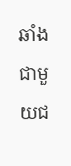ឆាំង ជាមួយជ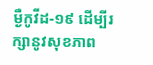ម្ងឺកូវីដ-១៩ ដើម្បីរក្សានូវសុខភាព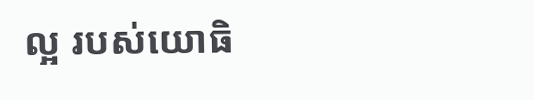ល្អ របស់យោធិ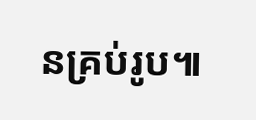នគ្រប់រូប៕